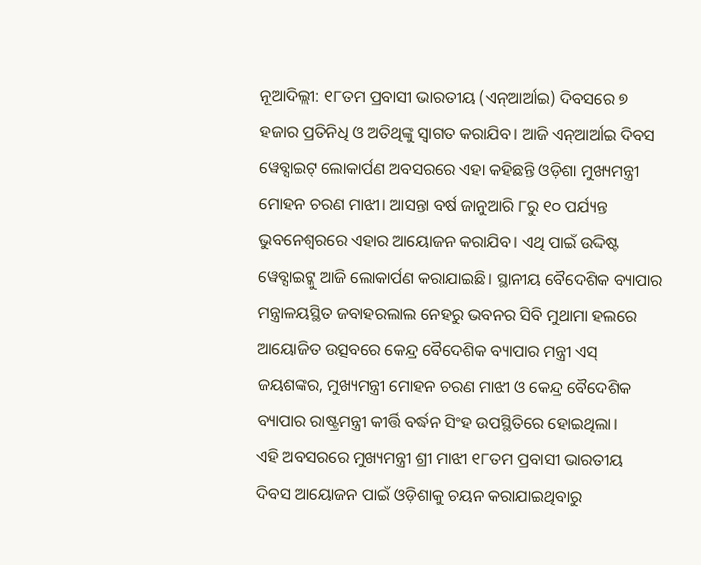ନୂଆଦିଲ୍ଲୀ: ୧୮ତମ ପ୍ରବାସୀ ଭାରତୀୟ (ଏନ୍ଆର୍ଆଇ) ଦିବସରେ ୭ ହଜାର ପ୍ରତିନିଧି ଓ ଅତିଥିଙ୍କୁ ସ୍ବାଗତ କରାଯିବ। ଆଜି ଏନ୍ଆର୍ଆଇ ଦିବସ ୱେବ୍ସାଇଟ୍ ଲୋକାର୍ପଣ ଅବସରରେ ଏହା କହିଛନ୍ତି ଓଡ଼ିଶା ମୁଖ୍ୟମନ୍ତ୍ରୀ ମୋହନ ଚରଣ ମାଝୀ। ଆସନ୍ତା ବର୍ଷ ଜାନୁଆରି ୮ରୁ ୧୦ ପର୍ଯ୍ୟନ୍ତ ଭୁବନେଶ୍ବରରେ ଏହାର ଆୟୋଜନ କରାଯିବ। ଏଥି ପାଇଁ ଉଦ୍ଦିଷ୍ଟ ୱେବ୍ସାଇଟ୍କୁ ଆଜି ଲୋକାର୍ପଣ କରାଯାଇଛି। ସ୍ଥାନୀୟ ବୈଦେଶିକ ବ୍ୟାପାର ମନ୍ତ୍ରାଳୟସ୍ଥିତ ଜବାହରଲାଲ ନେହରୁ ଭବନର ସିବି ମୁଥାମା ହଲରେ ଆୟୋଜିତ ଉତ୍ସବରେ କେନ୍ଦ୍ର ବୈଦେଶିକ ବ୍ୟାପାର ମନ୍ତ୍ରୀ ଏସ୍ ଜୟଶଙ୍କର, ମୁଖ୍ୟମନ୍ତ୍ରୀ ମୋହନ ଚରଣ ମାଝୀ ଓ କେନ୍ଦ୍ର ବୈଦେଶିକ ବ୍ୟାପାର ରାଷ୍ଟ୍ରମନ୍ତ୍ରୀ କୀର୍ତ୍ତି ବର୍ଦ୍ଧନ ସିଂହ ଉପସ୍ଥିତିରେ ହୋଇଥିଲା।
ଏହି ଅବସରରେ ମୁଖ୍ୟମନ୍ତ୍ରୀ ଶ୍ରୀ ମାଝୀ ୧୮ତମ ପ୍ରବାସୀ ଭାରତୀୟ ଦିବସ ଆୟୋଜନ ପାଇଁ ଓଡ଼ିଶାକୁ ଚୟନ କରାଯାଇଥିବାରୁ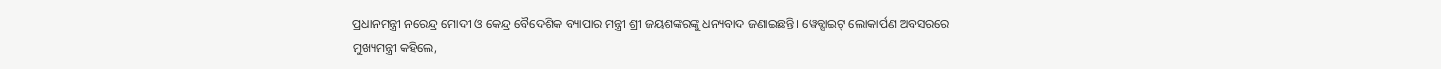ପ୍ରଧାନମନ୍ତ୍ରୀ ନରେନ୍ଦ୍ର ମୋଦୀ ଓ କେନ୍ଦ୍ର ବୈଦେଶିକ ବ୍ୟାପାର ମନ୍ତ୍ରୀ ଶ୍ରୀ ଜୟଶଙ୍କରଙ୍କୁ ଧନ୍ୟବାଦ ଜଣାଇଛନ୍ତି। ୱେବ୍ସାଇଟ୍ ଲୋକାର୍ପଣ ଅବସରରେ ମୁଖ୍ୟମନ୍ତ୍ରୀ କହିଲେ,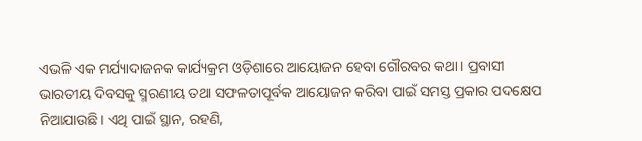ଏଭଳି ଏକ ମର୍ଯ୍ୟାଦାଜନକ କାର୍ଯ୍ୟକ୍ରମ ଓଡ଼ିଶାରେ ଆୟୋଜନ ହେବା ଗୌରବର କଥା। ପ୍ରବାସୀ ଭାରତୀୟ ଦିବସକୁ ସ୍ମରଣୀୟ ତଥା ସଫଳତାପୂର୍ବକ ଆୟୋଜନ କରିବା ପାଇଁ ସମସ୍ତ ପ୍ରକାର ପଦକ୍ଷେପ ନିଆଯାଉଛି। ଏଥି ପାଇଁ ସ୍ଥାନ, ରହଣି,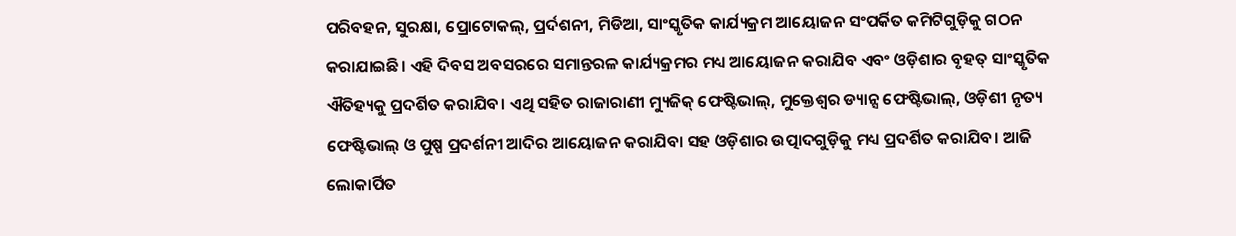ପରିବହନ, ସୁରକ୍ଷା, ପ୍ରୋଟୋକଲ୍, ପ୍ରର୍ଦଶନୀ, ମିଡିଆ, ସାଂସ୍କୃତିକ କାର୍ଯ୍ୟକ୍ରମ ଆୟୋଜନ ସଂପର୍କିତ କମିଟିଗୁଡ଼ିକୁ ଗଠନ କରାଯାଇଛି। ଏହି ଦିବସ ଅବସରରେ ସମାନ୍ତରଳ କାର୍ଯ୍ୟକ୍ରମର ମଧ୍ୟ ଆୟୋଜନ କରାଯିବ ଏବଂ ଓଡ଼ିଶାର ବୃହତ୍ ସାଂସ୍କୃତିକ ଐତିହ୍ୟକୁ ପ୍ରଦର୍ଶିତ କରାଯିବ। ଏଥି ସହିତ ରାଜାରାଣୀ ମ୍ୟୁଜିକ୍ ଫେଷ୍ଟିଭାଲ୍, ମୁକ୍ତେଶ୍ବର ଡ୍ୟାନ୍ସ ଫେଷ୍ଟିଭାଲ୍, ଓଡ଼ିଶୀ ନୃତ୍ୟ ଫେଷ୍ଟିଭାଲ୍ ଓ ପୁଷ୍ପ ପ୍ରଦର୍ଶନୀ ଆଦିର ଆୟୋଜନ କରାଯିବା ସହ ଓଡ଼ିଶାର ଉତ୍ପାଦଗୁଡ଼ିକୁ ମଧ୍ୟ ପ୍ରଦର୍ଶିତ କରାଯିବ। ଆଜି ଲୋକାର୍ପିତ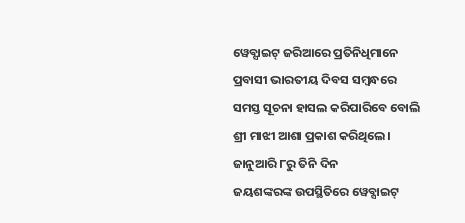ୱେବ୍ସାଇଟ୍ ଜରିଆରେ ପ୍ରତିନିଧିମାନେ ପ୍ରବାସୀ ଭାରତୀୟ ଦିବସ ସମ୍ବନ୍ଧରେ ସମସ୍ତ ସୂଚନା ହାସଲ କରିପାରିବେ ବୋଲି ଶ୍ରୀ ମାଝୀ ଆଶା ପ୍ରକାଶ କରିଥିଲେ।
ଜାନୁଆରି ୮ରୁ ତିନି ଦିନ
ଜୟଶଙ୍କରଙ୍କ ଉପସ୍ଥିତିରେ ୱେବ୍ସାଇଟ୍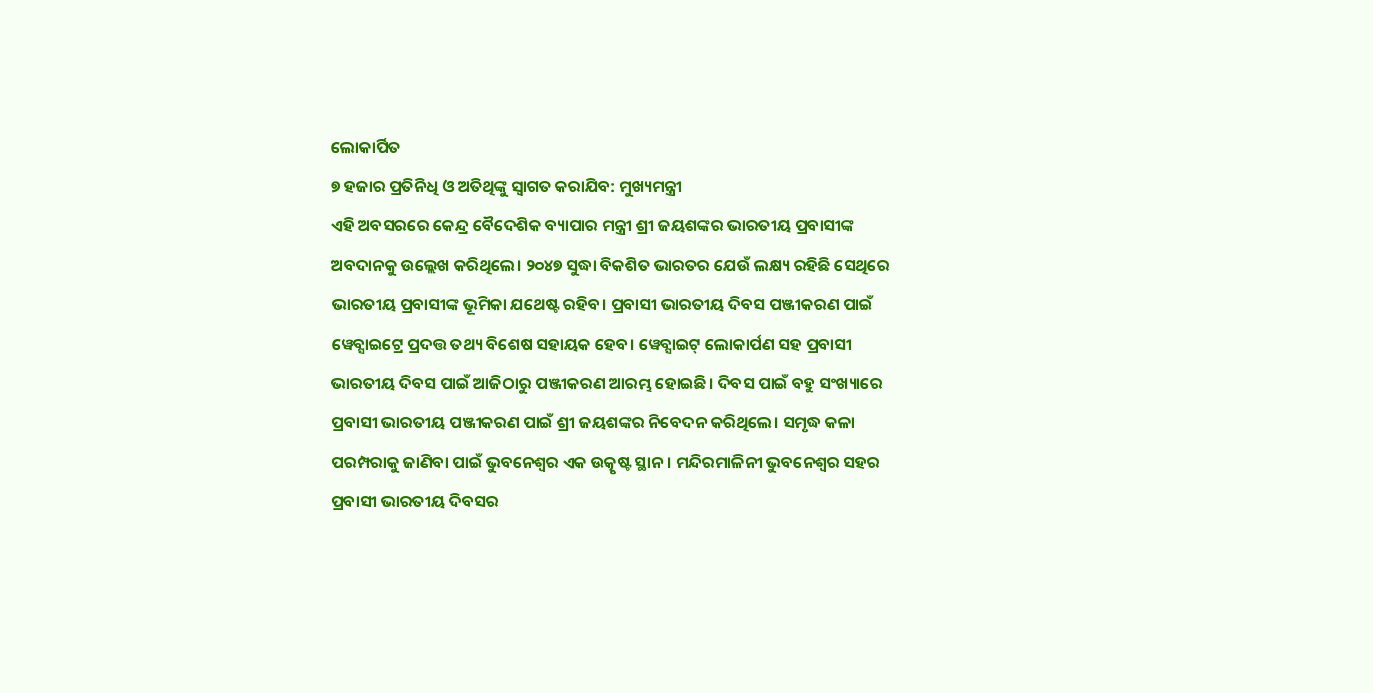ଲୋକାର୍ପିତ
୭ ହଜାର ପ୍ରତିନିଧି ଓ ଅତିଥିଙ୍କୁ ସ୍ବାଗତ କରାଯିବ: ମୁଖ୍ୟମନ୍ତ୍ରୀ
ଏହି ଅବସରରେ କେନ୍ଦ୍ର ବୈଦେଶିକ ବ୍ୟାପାର ମନ୍ତ୍ରୀ ଶ୍ରୀ ଜୟଶଙ୍କର ଭାରତୀୟ ପ୍ରବାସୀଙ୍କ ଅବଦାନକୁ ଉଲ୍ଲେଖ କରିଥିଲେ। ୨୦୪୭ ସୁଦ୍ଧା ବିକଶିତ ଭାରତର ଯେଉଁ ଲକ୍ଷ୍ୟ ରହିଛି ସେଥିରେ ଭାରତୀୟ ପ୍ରବାସୀଙ୍କ ଭୂମିକା ଯଥେଷ୍ଟ ରହିବ। ପ୍ରବାସୀ ଭାରତୀୟ ଦିବସ ପଞ୍ଜୀକରଣ ପାଇଁ ୱେବ୍ସାଇଟ୍ରେ ପ୍ରଦତ୍ତ ତଥ୍ୟ ବିଶେଷ ସହାୟକ ହେବ। ୱେବ୍ସାଇଟ୍ ଲୋକାର୍ପଣ ସହ ପ୍ରବାସୀ ଭାରତୀୟ ଦିବସ ପାଇଁ ଆଜିଠାରୁ ପଞ୍ଜୀକରଣ ଆରମ୍ଭ ହୋଇଛି। ଦିବସ ପାଇଁ ବହୁ ସଂଖ୍ୟାରେ ପ୍ରବାସୀ ଭାରତୀୟ ପଞ୍ଜୀକରଣ ପାଇଁ ଶ୍ରୀ ଜୟଶଙ୍କର ନିବେଦନ କରିଥିଲେ। ସମୃଦ୍ଧ କଳା ପରମ୍ପରାକୁ ଜାଣିବା ପାଇଁ ଭୁବନେଶ୍ବର ଏକ ଉତ୍କୃଷ୍ଟ ସ୍ଥାନ। ମନ୍ଦିରମାଳିନୀ ଭୁବନେଶ୍ବର ସହର ପ୍ରବାସୀ ଭାରତୀୟ ଦିବସର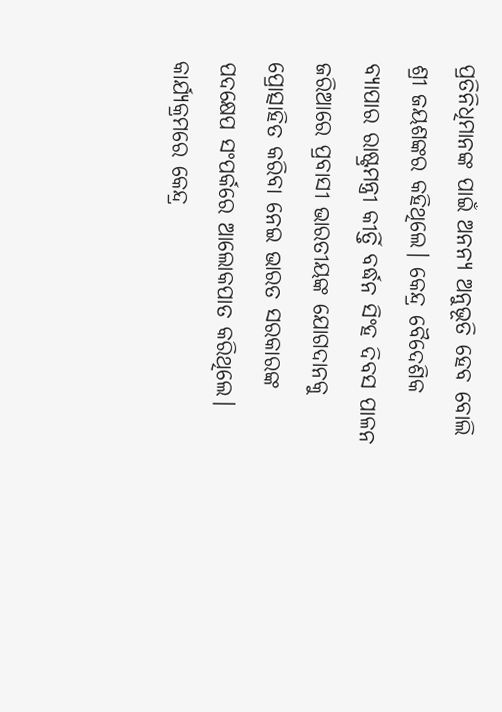ପ୍ରତିନିଧିମାନଙ୍କ ପାଇଁ ଅନନ୍ୟ ଅନୁଭୂତି ହେବ ବୋଲି ଶ୍ରୀ ଜୟଶଙ୍କର କହିଥିଲେ। କେନ୍ଦ୍ର ବୈଦେଶିକ ବ୍ୟାପାର ରାଷ୍ଟ୍ରମନ୍ତ୍ରୀ କୀର୍ତ୍ତି ବର୍ଦ୍ଧନ ସିଂହ ଦିବସ ପାଳନ ଜରିଆରେ ପ୍ରବାସୀ ଭାରତୀୟଙ୍କ ଯୋଗଦାନକୁ ପ୍ରୋତ୍ସାହିତ କରିବା ନେଇ ଭାରତ ସରକାରଙ୍କ ପଦକ୍ଷେପ ସଂପର୍କରେ ଆଲୋକପାତ କରିଥିଲେ। କାର୍ଯ୍ୟକ୍ରମରେ କେନ୍ଦ୍ର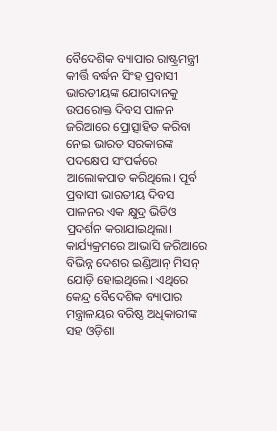ବୈଦେଶିକ ବ୍ୟାପାର ରାଷ୍ଟ୍ରମନ୍ତ୍ରୀ କୀର୍ତ୍ତି ବର୍ଦ୍ଧନ ସିଂହ ପ୍ରବାସୀ ଭାରତୀୟଙ୍କ ଯୋଗଦାନକୁ ଉପରୋକ୍ତ ଦିବସ ପାଳନ ଜରିଆରେ ପ୍ରୋତ୍ସାହିତ କରିବା ନେଇ ଭାରତ ସରକାରଙ୍କ ପଦକ୍ଷେପ ସଂପର୍କରେ ଆଲୋକପାତ କରିଥିଲେ। ପୂର୍ବ ପ୍ରବାସୀ ଭାରତୀୟ ଦିବସ ପାଳନର ଏକ କ୍ଷୁଦ୍ର ଭିଡିଓ ପ୍ରଦର୍ଶନ କରାଯାଇଥିଲା। କାର୍ଯ୍ୟକ୍ରମରେ ଆଭାସି ଜରିଆରେ ବିଭିନ୍ନ ଦେଶର ଇଣ୍ଡିଆନ୍ ମିସନ୍ ଯୋଡ଼ି ହୋଇଥିଲେ। ଏଥିରେ କେନ୍ଦ୍ର ବୈଦେଶିକ ବ୍ୟାପାର ମନ୍ତ୍ରାଳୟର ବରିଷ୍ଠ ଅଧିକାରୀଙ୍କ ସହ ଓଡ଼ିଶା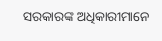ସରକାରଙ୍କ ଅଧିକାରୀମାନେ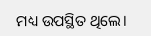ମଧ୍ୟ ଉପସ୍ଥିତ ଥିଲେ।